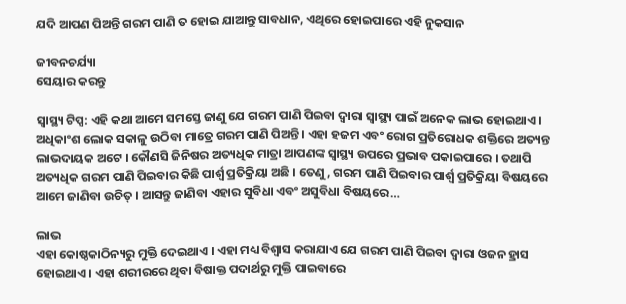ଯଦି ଆପଣ ପିଅନ୍ତି ଗରମ ପାଣି ତ ହୋଇ ଯାଆନ୍ତୁ ସାବଧାନ, ଏଥିରେ ହୋଇପାରେ ଏହି ନୁକସାନ

ଜୀବନଚର୍ଯ୍ୟା
ସେୟାର କରନ୍ତୁ

ସ୍ୱାସ୍ଥ୍ୟ ଟିପ୍ସ: ଏହି କଥା ଆମେ ସମସ୍ତେ ଜାଣୁ ଯେ ଗରମ ପାଣି ପିଇବା ଦ୍ୱାରା ସ୍ୱାସ୍ଥ୍ୟ ପାଇଁ ଅନେକ ଲାଭ ହୋଇଥାଏ । ଅଧିକାଂଶ ଲୋକ ସକାଳୁ ଉଠିବା ମାତ୍ରେ ଗରମ ପାଣି ପିଅନ୍ତି । ଏହା ହଜମ ଏବଂ ରୋଗ ପ୍ରତିରୋଧକ ଶକ୍ତିରେ ଅତ୍ୟନ୍ତ ଲାଭଦାୟକ ଅଟେ । କୌଣସି ଜିନିଷର ଅତ୍ୟଧିକ ମାତ୍ରା ଆପଣଙ୍କ ସ୍ୱାସ୍ଥ୍ୟ ଉପରେ ପ୍ରଭାବ ପକାଇପାରେ । ତଥାପି ଅତ୍ୟଧିକ ଗରମ ପାଣି ପିଇବାର କିଛି ପାର୍ଶ୍ୱ ପ୍ରତିକ୍ରିୟା ଅଛି । ତେଣୁ, ଗରମ ପାଣି ପିଇବାର ପାର୍ଶ୍ୱ ପ୍ରତିକ୍ରିୟା ବିଷୟରେ ଆମେ ଜାଣିବା ଉଚିତ୍ । ଆସନ୍ତୁ ଜାଣିବା ଏହାର ସୁବିଧା ଏବଂ ଅସୁବିଧା ବିଷୟରେ…

ଲାଭ
ଏହା କୋଷ୍ଠକାଠିନ୍ୟରୁ ମୁକ୍ତି ଦେଇଥାଏ । ଏହା ମଧ୍ୟ ବିଶ୍ୱାସ କରାଯାଏ ଯେ ଗରମ ପାଣି ପିଇବା ଦ୍ୱାରା ଓଜନ ହ୍ରାସ ହୋଇଥାଏ । ଏହା ଶରୀରରେ ଥିବା ବିଷାକ୍ତ ପଦାର୍ଥରୁ ମୁକ୍ତି ପାଇବାରେ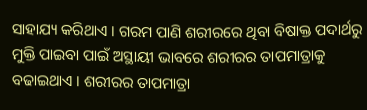ସାହାଯ୍ୟ କରିଥାଏ । ଗରମ ପାଣି ଶରୀରରେ ଥିବା ବିଷାକ୍ତ ପଦାର୍ଥରୁ ମୁକ୍ତି ପାଇବା ପାଇଁ ଅସ୍ଥାୟୀ ଭାବରେ ଶରୀରର ତାପମାତ୍ରାକୁ ବଢାଇଥାଏ । ଶରୀରର ତାପମାତ୍ରା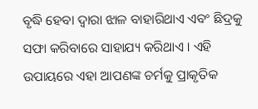ବୃଦ୍ଧି ହେବା ଦ୍ୱାରା ଝାଳ ବାହାରିଥାଏ ଏବଂ ଛିଦ୍ରକୁ ସଫା କରିବାରେ ସାହାଯ୍ୟ କରିଥାଏ । ଏହି ଉପାୟରେ ଏହା ଆପଣଙ୍କ ଚର୍ମକୁ ପ୍ରାକୃତିକ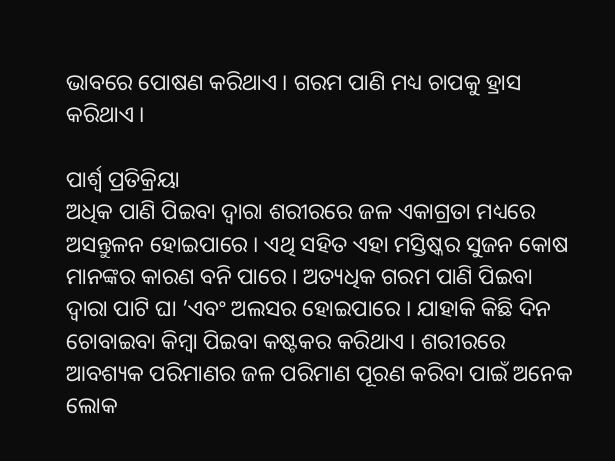ଭାବରେ ପୋଷଣ କରିଥାଏ । ଗରମ ପାଣି ମଧ୍ୟ ଚାପକୁ ହ୍ରାସ କରିଥାଏ ।

ପାର୍ଶ୍ଵ ପ୍ରତିକ୍ରିୟା
ଅଧିକ ପାଣି ପିଇବା ଦ୍ୱାରା ଶରୀରରେ ଜଳ ଏକାଗ୍ରତା ମଧ୍ୟରେ ଅସନ୍ତୁଳନ ହୋଇପାରେ । ଏଥି ସହିତ ଏହା ମସ୍ତିଷ୍କର ସୁଜନ କୋଷ ମାନଙ୍କର କାରଣ ବନି ପାରେ । ଅତ୍ୟଧିକ ଗରମ ପାଣି ପିଇବା ଦ୍ୱାରା ପାଟି ଘା ’ଏବଂ ଅଲସର ହୋଇପାରେ । ଯାହାକି କିଛି ଦିନ ଚୋବାଇବା କିମ୍ବା ପିଇବା କଷ୍ଟକର କରିଥାଏ । ଶରୀରରେ ଆବଶ୍ୟକ ପରିମାଣର ଜଳ ପରିମାଣ ପୂରଣ କରିବା ପାଇଁ ଅନେକ ଲୋକ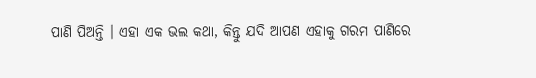ପାଣି ପିଅନ୍ତି । ଏହା ଏକ ଭଲ କଥା, କିନ୍ତୁ ଯଦି ଆପଣ ଏହାକୁ ଗରମ ପାଣିରେ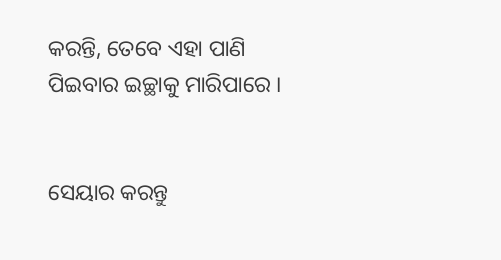କରନ୍ତି, ତେବେ ଏହା ପାଣି ପିଇବାର ଇଚ୍ଛାକୁ ମାରିପାରେ ।


ସେୟାର କରନ୍ତୁ